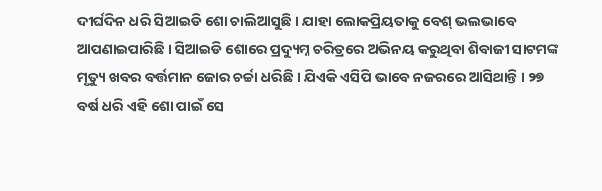ଦୀର୍ଘଦିନ ଧରି ସିଆଇଡି ଶୋ ଚାଲିଆସୁଛି । ଯାହା ଲୋକପ୍ରିୟତାକୁ ବେଶ୍ ଭଲଭାବେ ଆପଣାଇପାରିଛି । ସିଆଇଡି ଶୋରେ ପ୍ରଦ୍ୟୁମ୍ନ ଚରିତ୍ରରେ ଅଭିନୟ କରୁଥିବା ଶିବାଜୀ ସାଟମଙ୍କ ମୃତ୍ୟୁ ଖବର ବର୍ତ୍ତମାନ ଜୋର ଚର୍ଚ୍ଚା ଧରିଛି । ଯିଏକି ଏସିପି ଭାବେ ନଜରରେ ଆସିଥାନ୍ତି । ୨୭ ବର୍ଷ ଧରି ଏହି ଶୋ ପାଇଁ ସେ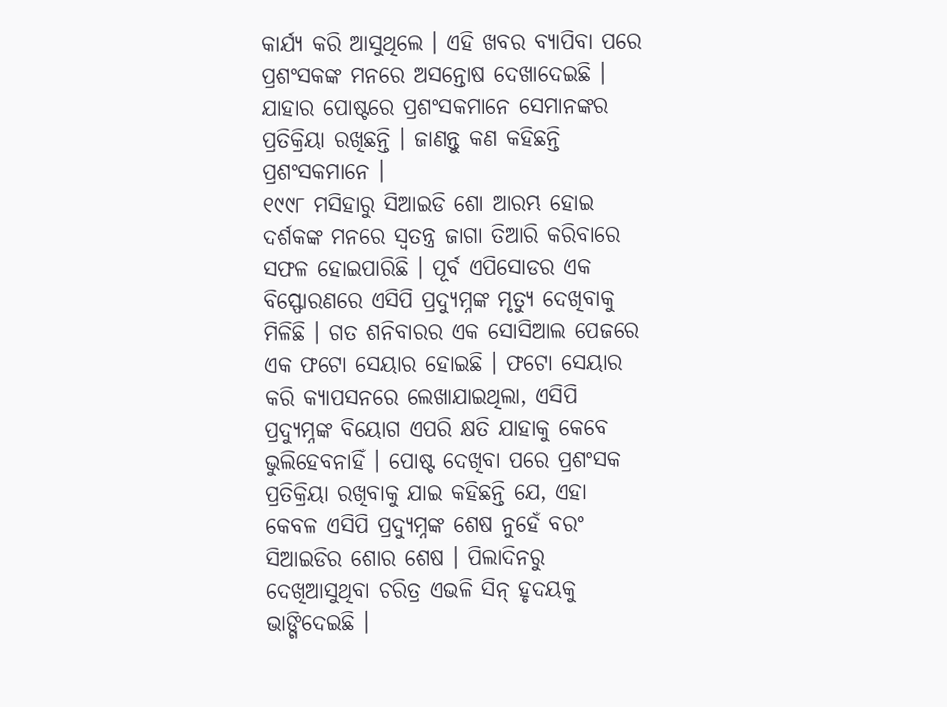କାର୍ଯ୍ୟ କରି ଆସୁଥିଲେ । ଏହି ଖବର ବ୍ୟାପିବା ପରେ ପ୍ରଶଂସକଙ୍କ ମନରେ ଅସନ୍ତୋଷ ଦେଖାଦେଇଛି । ଯାହାର ପୋଷ୍ଟରେ ପ୍ରଶଂସକମାନେ ସେମାନଙ୍କର ପ୍ରତିକ୍ରିୟା ରଖିଛନ୍ତି । ଜାଣନ୍ତୁ କଣ କହିଛନ୍ତି ପ୍ରଶଂସକମାନେ ।
୧୯୯୮ ମସିହାରୁ ସିଆଇଡି ଶୋ ଆରମ୍ଭ ହୋଇ ଦର୍ଶକଙ୍କ ମନରେ ସ୍ବତନ୍ତ୍ର ଜାଗା ତିଆରି କରିବାରେ ସଫଳ ହୋଇପାରିଛି । ପୂର୍ବ ଏପିସୋଡର ଏକ ବିସ୍ଫୋରଣରେ ଏସିପି ପ୍ରଦ୍ୟୁମ୍ନଙ୍କ ମୃତ୍ୟୁ ଦେଖିବାକୁ ମିଳିଛି । ଗତ ଶନିବାରର ଏକ ସୋସିଆଲ ପେଜରେ ଏକ ଫଟୋ ସେୟାର ହୋଇଛି । ଫଟୋ ସେୟାର କରି କ୍ୟାପସନରେ ଲେଖାଯାଇଥିଲା, ଏସିପି ପ୍ରଦ୍ୟୁମ୍ନଙ୍କ ବିୟୋଗ ଏପରି କ୍ଷତି ଯାହାକୁ କେବେ ଭୁଲିହେବନାହିଁ । ପୋଷ୍ଟ ଦେଖିବା ପରେ ପ୍ରଶଂସକ ପ୍ରତିକ୍ରିୟା ରଖିବାକୁ ଯାଇ କହିଛନ୍ତି ଯେ, ଏହା କେବଳ ଏସିପି ପ୍ରଦ୍ୟୁମ୍ନଙ୍କ ଶେଷ ନୁହେଁ ବରଂ ସିଆଇଡିର ଶୋର ଶେଷ । ପିଲାଦିନରୁ ଦେଖିଆସୁଥିବା ଚରିତ୍ର ଏଭଳି ସିନ୍ ହୃଦୟକୁ ଭାଙ୍ଗିଦେଇଛି ।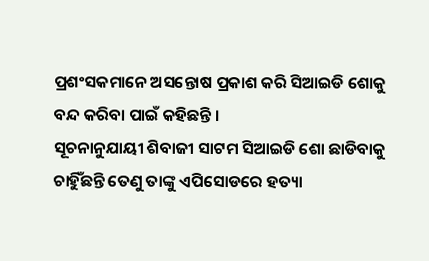ପ୍ରଶଂସକମାନେ ଅସନ୍ତୋଷ ପ୍ରକାଶ କରି ସିଆଇଡି ଶୋକୁ ବନ୍ଦ କରିବା ପାଇଁ କହିଛନ୍ତି ।
ସୂଚନାନୁଯାୟୀ ଶିବାଜୀ ସାଟମ ସିଆଇଡି ଶୋ ଛାଡିବାକୁ ଚାହିୁଁଛନ୍ତି ତେଣୁ ତାଙ୍କୁ ଏପିସୋଡରେ ହତ୍ୟା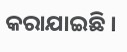କରାଯାଇଛି ।